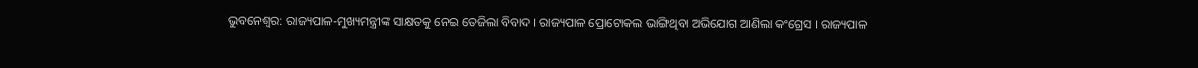ଭୁବନେଶ୍ୱର: ରାଜ୍ୟପାଳ-ମୁଖ୍ୟମନ୍ତ୍ରୀଙ୍କ ସାକ୍ଷତକୁ ନେଇ ତେଜିଲା ବିବାଦ । ରାଜ୍ୟପାଳ ପ୍ରୋଟୋକଲ ଭାଙ୍ଗିଥିବା ଅଭିଯୋଗ ଆଣିଲା କଂଗ୍ରେସ । ରାଜ୍ୟପାଳ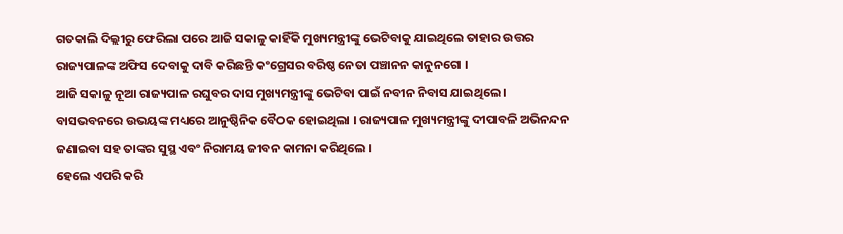ଗତକାଲି ଦିଲ୍ଲୀରୁ ଫେରିଲା ପରେ ଆଜି ସକାଳୁ କାହିଁକି ମୁଖ୍ୟମନ୍ତ୍ରୀଙ୍କୁ ଭେଟିବାକୁ ଯାଇଥିଲେ ତାହାର ଉତ୍ତର ରାଜ୍ୟପାଳଙ୍କ ଅଫିସ ଦେବାକୁ ଦାବି କରିଛନ୍ତି କଂଗ୍ରେସର ବରିଷ୍ଠ ନେତା ପଞ୍ଚାନନ କାନୁନଗୋ ।
ଆଜି ସକାଳୁ ନୂଆ ରାଜ୍ୟପାଳ ରଘୁବର ଦାସ ମୁଖ୍ୟମନ୍ତ୍ରୀଙ୍କୁ ଭେଟିବା ପାଇଁ ନବୀନ ନିବାସ ଯାଇଥିଲେ । ବାସଭବନରେ ଉଭୟଙ୍କ ମଧ୍ୟରେ ଆନୁଷ୍ଠିନିକ ବୈଠକ ହୋଇଥିଲା । ରାଜ୍ୟପାଳ ମୁଖ୍ୟମନ୍ତ୍ରୀଙ୍କୁ ଦୀପାବଳି ଅଭିନନ୍ଦନ ଜଣାଇବା ସହ ତାଙ୍କର ସୁସ୍ଥ ଏବଂ ନିରାମୟ ଜୀବନ କାମନା କରିଥିଲେ ।
ହେଲେ ଏପରି କରି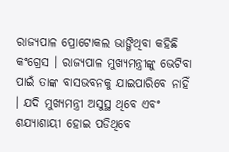ରାଜ୍ୟପାଳ ପ୍ରୋଟୋକଲ ଭାଙ୍ଗିଥିବା କହିଛି କଂଗ୍ରେସ । ରାଜ୍ୟପାଳ ମୁଖ୍ୟମନ୍ତ୍ରୀଙ୍କୁ ଭେଟିବା ପାଇଁ ତାଙ୍କ ବାସଭବନକୁ ଯାଇପାରିବେ ନାହିଁ । ଯଦି ମୁଖ୍ୟମନ୍ତ୍ରୀ ଅସୁସ୍ଥ ଥିବେ ଏବଂ ଶଯ୍ୟାଶାୟୀ ହୋଇ ପଡିଥିବେ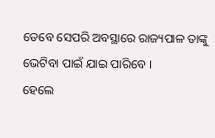ତେବେ ସେପରି ଅବସ୍ଥାରେ ରାଜ୍ୟପାଳ ତାଙ୍କୁ ଭେଟିବା ପାଇଁ ଯାଇ ପାରିବେ ।
ହେଲେ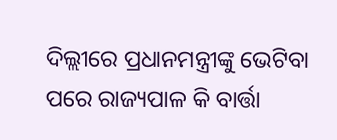ଦିଲ୍ଲୀରେ ପ୍ରଧାନମନ୍ତ୍ରୀଙ୍କୁ ଭେଟିବା ପରେ ରାଜ୍ୟପାଳ କି ବାର୍ତ୍ତା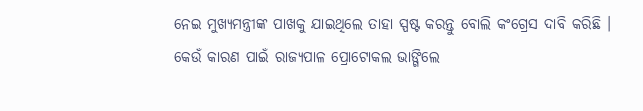ନେଇ ମୁଖ୍ୟମନ୍ତ୍ରୀଙ୍କ ପାଖକୁ ଯାଇଥିଲେ ତାହା ସ୍ପଷ୍ଟ କରନ୍ତୁ ବୋଲି କଂଗ୍ରେସ ଦାବି କରିଛି । କେଉଁ କାରଣ ପାଇଁ ରାଜ୍ୟପାଳ ପ୍ରୋଟୋକଲ ଭାଙ୍ଗିଲେ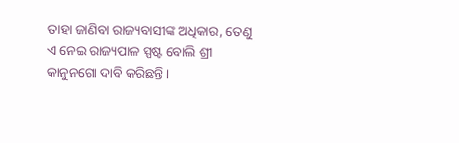ତାହା ଜାଣିବା ରାଜ୍ୟବାସୀଙ୍କ ଅଧିକାର, ତେଣୁ ଏ ନେଇ ରାଜ୍ୟପାଳ ସ୍ପଷ୍ଟ ବୋଲି ଶ୍ରୀ କାନୁନଗୋ ଦାବି କରିଛନ୍ତି ।